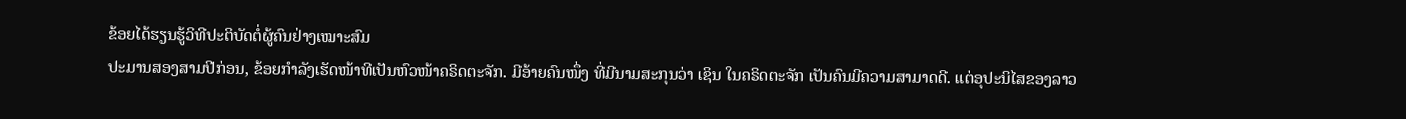ຂ້ອຍໄດ້ຮຽນຮູ້ວິທີປະຕິບັດຕໍ່ຜູ້ຄົນຢ່າງເໝາະສົມ
ປະມານສອງສາມປີກ່ອນ, ຂ້ອຍກຳລັງເຮັດໜ້າທີເປັນຫົວໜ້າຄຣິດຕະຈັກ. ມີອ້າຍຄົນໜຶ່ງ ທີ່ມີນາມສະກຸນວ່າ ເຊິນ ໃນຄຣິດຕະຈັກ ເປັນຄົນມີຄວາມສາມາດດີ. ແຕ່ອຸປະນິໄສຂອງລາວ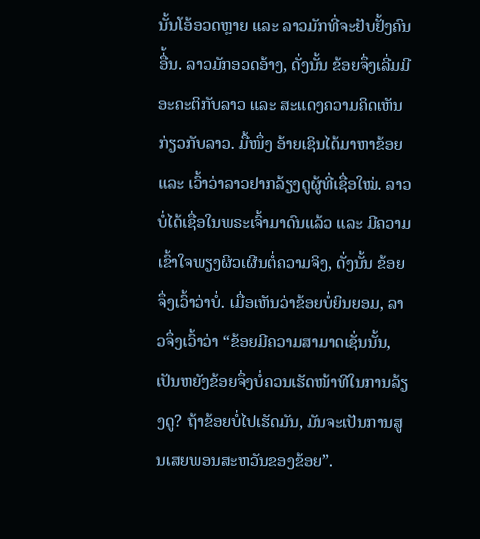ນັ້ນໂອ້ອວດຫຼາຍ ແລະ ລາວມັກທີ່ຈະຢັບຢັ້ງຄົນອື່້ນ. ລາວມັກອວດອ້າງ, ດັ່ງນັ້ນ ຂ້ອຍຈຶ່ງເລີ່ມມີອະຄະຕິກັບລາວ ແລະ ສະແດງຄວາມຄິດເຫັນກ່ຽວກັບລາວ. ມື້ໜຶ່ງ ອ້າຍເຊິນໄດ້ມາຫາຂ້ອຍ ແລະ ເວົ້າວ່າລາວຢາກລ້ຽງດູຜູ້ທີ່ເຊື່ອໃໝ່. ລາວບໍ່ໄດ້ເຊື່ອໃນພຣະເຈົ້າມາດົນແລ້ວ ແລະ ມີຄວາມເຂົ້າໃຈພຽງຜິວເຜີນຕໍ່ຄວາມຈິງ, ດັ່ງນັ້ນ ຂ້ອຍຈຶ່ງເວົ້າວ່າບໍ່. ເມື່ອເຫັນວ່າຂ້ອຍບໍ່ຍິນຍອມ, ລາວຈຶ່ງເວົ້າວ່າ “ຂ້ອຍມີຄວາມສາມາດເຊັ່ນນັ້ນ, ເປັນຫຍັງຂ້ອຍຈຶ່ງບໍ່ຄວນເຮັດໜ້າທີໃນການລ້ຽງດູ? ຖ້າຂ້ອຍບໍ່ໄປເຮັດມັນ, ມັນຈະເປັນການສູນເສຍພອນສະຫວັນຂອງຂ້ອຍ”.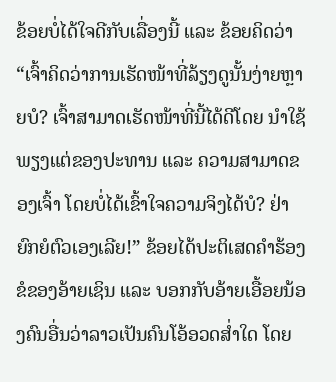ຂ້ອຍບໍ່ໄດ້ໃຈດີກັບເລື່ອງນີ້ ແລະ ຂ້ອຍຄິດວ່າ “ເຈົ້າຄິດວ່າການເຮັດໜ້າທີ່ລ້ຽງດູນັ້ນງ່າຍຫຼາຍບໍ? ເຈົ້າສາມາດເຮັດໜ້າທີ່ນີ້ໄດ້ດີໂດຍ ນຳໃຊ້ພຽງແຕ່ຂອງປະທານ ແລະ ຄວາມສາມາດຂອງເຈົ້າ ໂດຍບໍ່ໄດ້ເຂົ້າໃຈຄວາມຈິງໄດ້ບໍ? ຢ່າຍົກຍໍຕົວເອງເລີຍ!” ຂ້ອຍໄດ້ປະຕິເສດຄຳຮ້ອງຂໍຂອງອ້າຍເຊິນ ແລະ ບອກກັບອ້າຍເອື້ອຍນ້ອງຄົນອື່ນວ່າລາວເປັນຄົນໂອ້ອວດສ່ຳໃດ ໂດຍ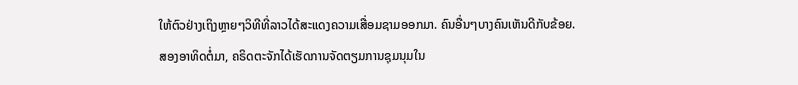ໃຫ້ຕົວຢ່າງເຖິງຫຼາຍໆວິທີທີ່ລາວໄດ້ສະແດງຄວາມເສື່ອມຊາມອອກມາ. ຄົນອື່ນໆບາງຄົນເຫັນດີກັບຂ້ອຍ.
ສອງອາທິດຕໍ່ມາ, ຄຣິດຕະຈັກໄດ້ເຮັດການຈັດຕຽມການຊຸມນຸມໃນ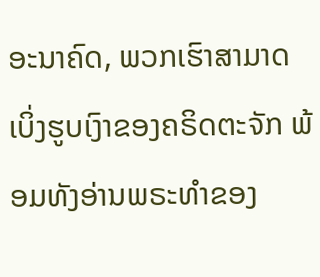ອະນາຄົດ, ພວກເຮົາສາມາດເບິ່ງຮູບເງົາຂອງຄຣິດຕະຈັກ ພ້ອມທັງອ່ານພຣະທຳຂອງ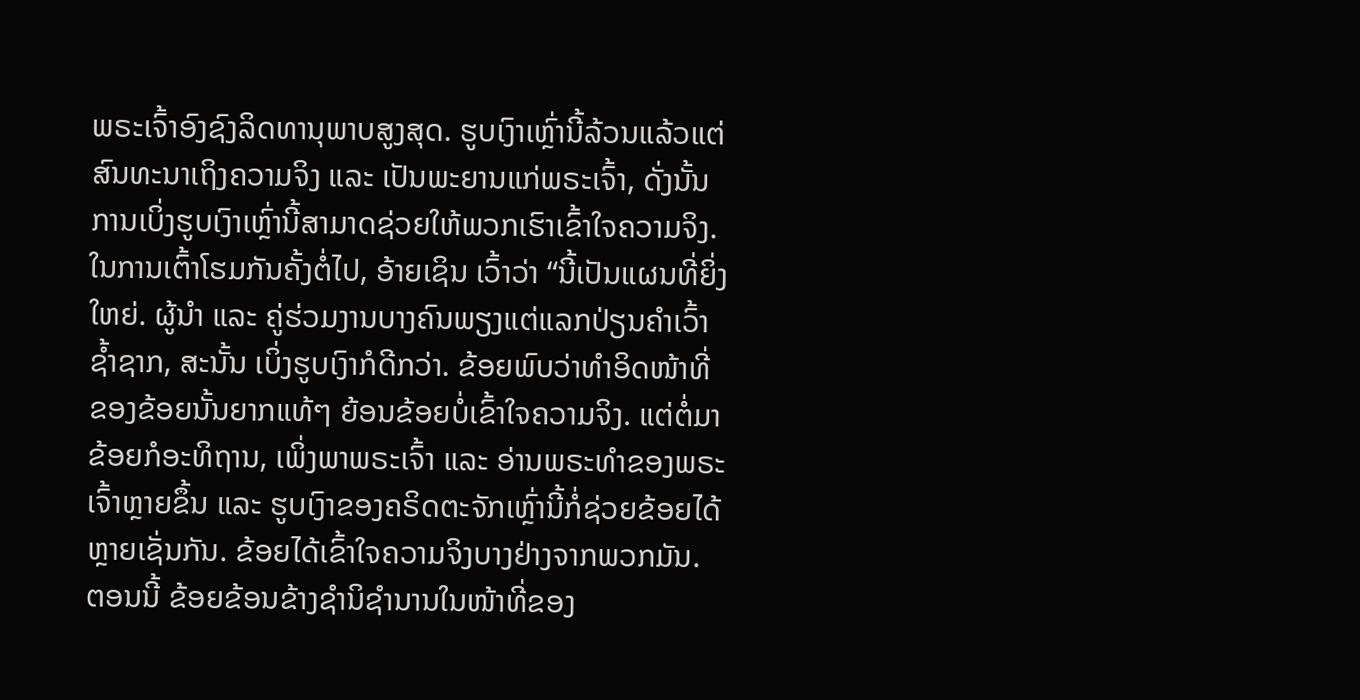ພຣະເຈົ້າອົງຊົງລິດທານຸພາບສູງສຸດ. ຮູບເງົາເຫຼົ່ານີ້ລ້ວນແລ້ວແຕ່ສົນທະນາເຖິງຄວາມຈິງ ແລະ ເປັນພະຍານແກ່ພຣະເຈົ້າ, ດັ່ງນັ້ນ ການເບິ່ງຮູບເງົາເຫຼົ່ານີ້ສາມາດຊ່ວຍໃຫ້ພວກເຮົາເຂົ້າໃຈຄວາມຈິງ. ໃນການເຕົ້າໂຮມກັນຄັ້ງຕໍ່ໄປ, ອ້າຍເຊິນ ເວົ້າວ່າ “ນີ້ເປັນແຜນທີ່ຍິ່ງໃຫຍ່. ຜູ້ນຳ ແລະ ຄູ່ຮ່ວມງານບາງຄົນພຽງແຕ່ແລກປ່ຽນຄຳເວົ້າຊ້ຳຊາກ, ສະນັ້ນ ເບິ່ງຮູບເງົາກໍດີກວ່າ. ຂ້ອຍພົບວ່າທຳອິດໜ້າທີ່ຂອງຂ້ອຍນັ້ນຍາກແທ້ໆ ຍ້ອນຂ້ອຍບໍ່ເຂົ້າໃຈຄວາມຈິງ. ແຕ່ຕໍ່ມາຂ້ອຍກໍອະທິຖານ, ເພິ່ງພາພຣະເຈົ້າ ແລະ ອ່ານພຣະທຳຂອງພຣະເຈົ້າຫຼາຍຂຶ້ນ ແລະ ຮູບເງົາຂອງຄຣິດຕະຈັກເຫຼົ່ານີ້ກໍ່ຊ່ວຍຂ້ອຍໄດ້ຫຼາຍເຊັ່ນກັນ. ຂ້ອຍໄດ້ເຂົ້າໃຈຄວາມຈິງບາງຢ່າງຈາກພວກມັນ. ຕອນນີ້ ຂ້ອຍຂ້ອນຂ້າງຊຳນິຊຳນານໃນໜ້າທີ່ຂອງ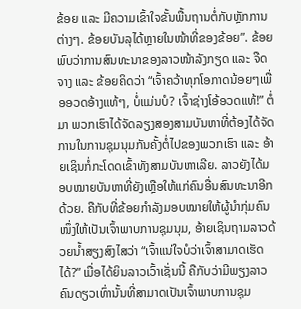ຂ້ອຍ ແລະ ມີຄວາມເຂົ້າໃຈຂັ້ນພື້ນຖານຕໍ່ກັບຫຼັກການຕ່າງໆ. ຂ້ອຍບັນລຸໄດ້ຫຼາຍໃນໜ້າທີ່ຂອງຂ້ອຍ”. ຂ້ອຍພົບວ່າການສົນທະນາຂອງລາວໜ້າລັງກຽດ ແລະ ຈືດຈາງ ແລະ ຂ້ອຍຄິດວ່າ “ເຈົ້າຄວ້າທຸກໂອກາດນ້ອຍໆເພື່ອອວດອ້າງແທ້ໆ, ບໍ່ແມ່ນບໍ? ເຈົ້າຊ່າງໂອ້ອວດແທ້!” ຕໍ່ມາ ພວກເຮົາໄດ້ຈັດລຽງສອງສາມບັນຫາທີ່ຕ້ອງໄດ້ຈັດການໃນການຊຸມນຸມກັນຄັ້ງຕໍ່ໄປຂອງພວກເຮົາ ແລະ ອ້າຍເຊິນກໍ່ກະໂດດເຂົ້າທັງສາມບັນຫາເລີຍ. ລາວຍັງໄດ້ມອບໝາຍບັນຫາທີ່ຍັງເຫຼືອໃຫ້ແກ່ຄົນອື່ນສົນທະນາອີກດ້ວຍ. ຄືກັບທີ່ຂ້ອຍກຳລັງມອບໝາຍໃຫ້ຜູ້ນຳກຸ່ມຄົນໜຶ່ງໃຫ້ເປັນເຈົ້າພາບການຊຸມນຸມ, ອ້າຍເຊິນຖາມລາວດ້ວຍນ້ຳສຽງສົງໄສວ່າ “ເຈົ້າແນ່ໃຈບໍວ່າເຈົ້າສາມາດເຮັດໄດ້?” ເມື່ອໄດ້ຍິນລາວເວົ້າເຊັ່ນນີ້ ຄືກັບວ່າມີພຽງລາວຄົນດຽວເທົ່ານັ້ນທີ່ສາມາດເປັນເຈົ້າພາບການຊຸມ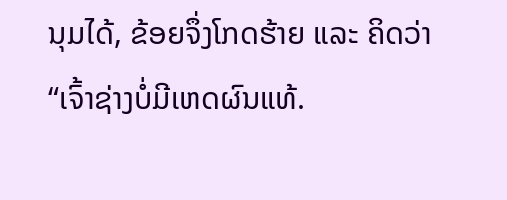ນຸມໄດ້, ຂ້ອຍຈຶ່ງໂກດຮ້າຍ ແລະ ຄິດວ່າ “ເຈົ້າຊ່າງບໍ່ມີເຫດຜົນແທ້.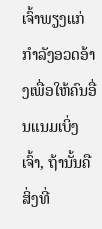ເຈົ້າພຽງແກ່ກຳລັງອວດອ້າງເພື່ອໃຫ້ຄົນອື່ນແນມເບິ່ງເຈົ້າ, ຖ້ານັ້ນຄືສິ່ງທີ່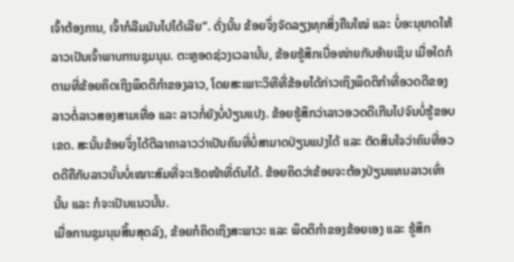ເຈົ້າຕ້ອງການ, ເຈົ້າກໍລືມມັນໄປໄດ້ເລີຍ”. ດັ່ງນັ້ນ ຂ້ອຍຈຶ່ງຈັດລຽງທຸກສິ່ງຄືນໃໝ່ ແລະ ບໍ່ອະນຸຍາດໃຫ້ລາວເປັນເຈົ້າພາບການຊຸມນຸມ. ຕະຫຼອດຊ່ວງເວລານັ້ນ, ຂ້ອຍຮູ້ສຶກເບື່ອໜ່າຍກັບອ້າຍເຊິນ ເມື່ອໃດກໍຕາມທີ່ຂ້ອຍຄິດເຖິງພຶດຕິກຳຂອງລາວ, ໂດຍສະເພາະວິທີທີ່ຂ້ອຍໄດ້ກ່າວເຖິງພຶດຕິກໍາທີ່ອວດດີຂອງລາວຕໍ່ລາວສອງສາມເທື່ອ ແລະ ລາວກໍ່ຍັງບໍ່ປ່ຽນແປງ. ຂ້ອຍຮູ້ສຶກວ່າລາວອວດດີເກີນໄປຈົນບໍ່ຮູ້ຂອບເຂດ. ສະນັ້ນຂ້ອຍຈຶ່ງໄດ້ຕີລາຄາລາວວ່າເປັນຄົນທີ່ບໍ່ສາມາດປ່ຽນແປງໄດ້ ແລະ ຕັດສິນໃຈວ່າຄົນທີ່ອວດດີຄືກັບລາວນັ້ນບໍ່ເໝາະສົມທີ່ຈະເຮັດໜ້າທີ່ຕົນໄດ້. ຂ້ອຍຄິດວ່າຂ້ອຍຈະຕ້ອງປ່ຽນແທນລາວເທົ່ານັ້ນ ແລະ ກໍຈະເປັນແນວນັ້ນ.
ເມື່ອການຊຸມນຸມສິ້ນສຸດລົງ, ຂ້ອຍກໍຄິດເຖິງສະພາວະ ແລະ ພຶດຕິກຳຂອງຂ້ອຍເອງ ແລະ ຮູ້ສຶກ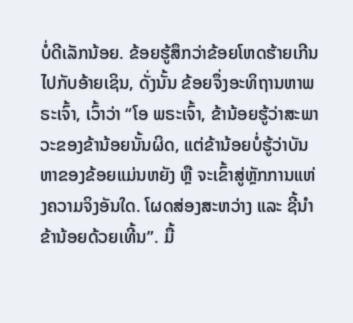ບໍ່ດີເລັກນ້ອຍ. ຂ້ອຍຮູ້ສຶກວ່າຂ້ອຍໂຫດຮ້າຍເກີນໄປກັບອ້າຍເຊິນ, ດັ່ງນັ້ນ ຂ້ອຍຈຶ່ງອະທິຖານຫາພຣະເຈົ້າ, ເວົ້າວ່າ “ໂອ ພຣະເຈົ້າ, ຂ້ານ້ອຍຮູ້ວ່າສະພາວະຂອງຂ້ານ້ອຍນັ້ນຜິດ, ແຕ່ຂ້ານ້ອຍບໍ່ຮູ້ວ່າບັນຫາຂອງຂ້ອຍແມ່ນຫຍັງ ຫຼື ຈະເຂົ້າສູ່ຫຼັກການແຫ່ງຄວາມຈິງອັນໃດ. ໂຜດສ່ອງສະຫວ່າງ ແລະ ຊີ້ນຳຂ້ານ້ອຍດ້ວຍເທີ້ນ”. ມື້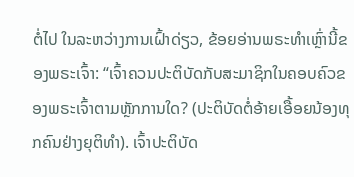ຕໍ່ໄປ ໃນລະຫວ່າງການເຝົ້າດ່ຽວ, ຂ້ອຍອ່ານພຣະທຳເຫຼົ່ານີ້ຂອງພຣະເຈົ້າ: “ເຈົ້າຄວນປະຕິບັດກັບສະມາຊິກໃນຄອບຄົວຂອງພຣະເຈົ້າຕາມຫຼັກການໃດ? (ປະຕິບັດຕໍ່ອ້າຍເອື້ອຍນ້ອງທຸກຄົນຢ່າງຍຸຕິທຳ). ເຈົ້າປະຕິບັດ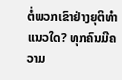ຕໍ່ພວກເຂົາຢ່າງຍຸຕິທຳແນວໃດ? ທຸກຄົນມີຄວາມ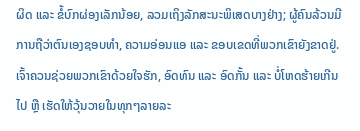ຜິດ ແລະ ຂໍ້ບົກຜ່ອງເລັກນ້ອຍ, ລວມເຖິງລັກສະນະພິເສດບາງຢ່າງ; ຜູ້ຄົນລ້ວນມີການຖືວ່າຕົນເອງຊອບທຳ, ຄວາມອ່ອນແອ ແລະ ຂອບເຂດທີ່ພວກເຂົາຍັງຂາດຢູ່. ເຈົ້າຄວນຊ່ວຍພວກເຂົາດ້ວຍໃຈຮັກ, ອົດທົນ ແລະ ອົດກັ້ນ ແລະ ບໍ່ໂຫດຮ້າຍເກີນໄປ ຫຼື ເຮັດໃຫ້ວຸ້ນວາຍໃນທຸກໆລາຍລະ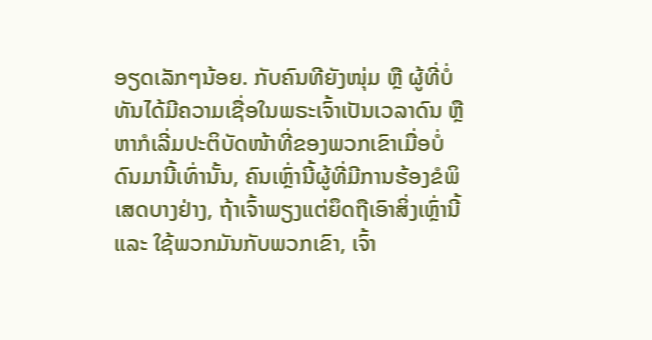ອຽດເລັກໆນ້ອຍ. ກັບຄົນທີຍັງໜຸ່ມ ຫຼື ຜູ້ທີ່ບໍ່ທັນໄດ້ມີຄວາມເຊື່ອໃນພຣະເຈົ້າເປັນເວລາດົນ ຫຼື ຫາກໍເລີ່ມປະຕິບັດໜ້າທີ່ຂອງພວກເຂົາເມື່ອບໍ່ດົນມານີ້ເທົ່ານັ້ນ, ຄົນເຫຼົ່ານີ້ຜູ້ທີ່ມີການຮ້ອງຂໍພິເສດບາງຢ່າງ, ຖ້າເຈົ້າພຽງແຕ່ຍຶດຖືເອົາສິ່ງເຫຼົ່ານີ້ ແລະ ໃຊ້ພວກມັນກັບພວກເຂົາ, ເຈົ້າ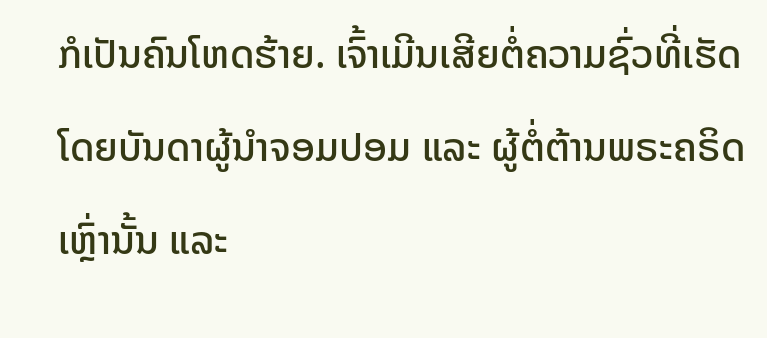ກໍເປັນຄົນໂຫດຮ້າຍ. ເຈົ້າເມີນເສີຍຕໍ່ຄວາມຊົ່ວທີ່ເຮັດໂດຍບັນດາຜູ້ນຳຈອມປອມ ແລະ ຜູ້ຕໍ່ຕ້ານພຣະຄຣິດເຫຼົ່ານັ້ນ ແລະ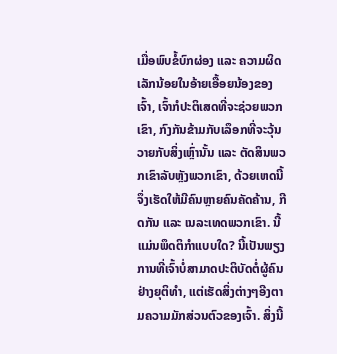ເມື່ອພົບຂໍ້ບົກຜ່ອງ ແລະ ຄວາມຜິດເລັກນ້ອຍໃນອ້າຍເອື້ອຍນ້ອງຂອງເຈົ້າ, ເຈົ້າກໍປະຕິເສດທີ່ຈະຊ່ວຍພວກເຂົາ, ກົງກັນຂ້າມກັບເລຶອກທີ່ຈະວຸ້ນວາຍກັບສິ່ງເຫຼົ່ານັ້ນ ແລະ ຕັດສິນພວກເຂົາລັບຫຼັງພວກເຂົາ, ດ້ວຍເຫດນີ້ຈຶ່ງເຮັດໃຫ້ມີຄົນຫຼາຍຄົນຄັດຄ້ານ, ກີດກັນ ແລະ ເນລະເທດພວກເຂົາ. ນີ້ແມ່ນພຶດຕິກຳແບບໃດ? ນີ້ເປັນພຽງການທີ່ເຈົ້າບໍ່ສາມາດປະຕິບັດຕໍ່ຜູ້ຄົນຢ່າງຍຸຕິທຳ, ແຕ່ເຮັດສິ່ງຕ່າງໆອີງຕາມຄວາມມັກສ່ວນຕົວຂອງເຈົ້າ. ສິ່ງນີ້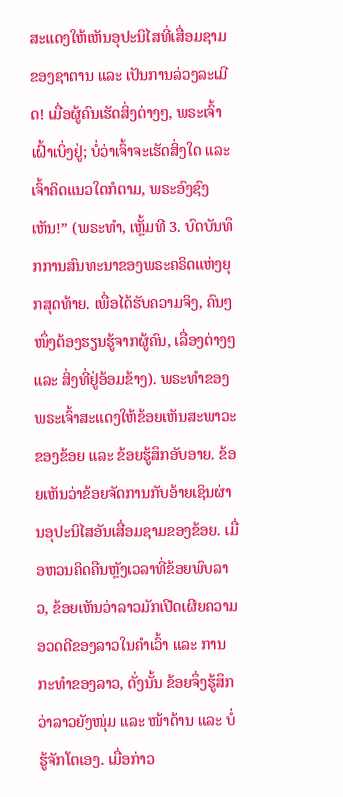ສະແດງໃຫ້ເຫັນອຸປະນິໄສທີ່ເສື່ອມຊາມຂອງຊາຕານ ແລະ ເປັນການລ່ວງລະເມີດ! ເມື່ອຜູ້ຄົນເຮັດສິ່ງຕ່າງໆ, ພຣະເຈົ້າເຝົ້າເບິ່ງຢູ່; ບໍ່ວ່າເຈົ້າຈະເຮັດສິ່ງໃດ ແລະ ເຈົ້າຄິດແນວໃດກໍຕາມ, ພຣະອົງຊົງເຫັນ!” (ພຣະທຳ, ເຫຼັ້ມທີ 3. ບົດບັນທຶກການສົນທະນາຂອງພຣະຄຣິດແຫ່ງຍຸກສຸດທ້າຍ. ເພື່ອໄດ້ຮັບຄວາມຈິງ, ຄົນໆໜຶ່ງຕ້ອງຮຽນຮູ້ຈາກຜູ້ຄົນ, ເລື່ອງຕ່າງໆ ແລະ ສິ່ງທີ່ຢູ່ອ້ອມຂ້າງ). ພຣະທຳຂອງພຣະເຈົ້າສະແດງໃຫ້ຂ້ອຍເຫັນສະພາວະຂອງຂ້ອຍ ແລະ ຂ້ອຍຮູ້ສຶກອັບອາຍ. ຂ້ອຍເຫັນວ່າຂ້ອຍຈັດການກັບອ້າຍເຊິນຜ່ານອຸປະນິໄສອັນເສື່ອມຊາມຂອງຂ້ອຍ. ເມື່ອຫວນຄິດຄືນຫຼັງເວລາທີ່ຂ້ອຍພົບລາວ, ຂ້ອຍເຫັນວ່າລາວມັກເປີດເຜີຍຄວາມອວດດີຂອງລາວໃນຄຳເວົ້າ ແລະ ການກະທຳຂອງລາວ, ດັ່ງນັ້ນ ຂ້ອຍຈຶ່ງຮູ້ສຶກວ່າລາວຍັງໜຸ່ມ ແລະ ໜ້າດ້ານ ແລະ ບໍ່ຮູ້ຈັກໂຕເອງ. ເມື່ອກ່າວ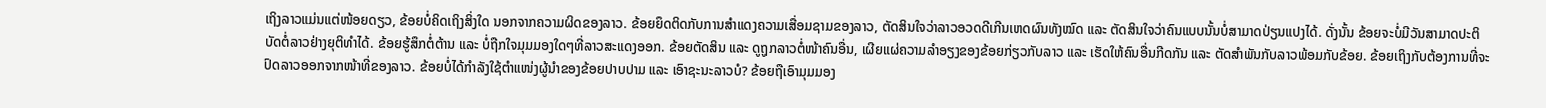ເຖິງລາວແມ່ນແຕ່ໜ້ອຍດຽວ, ຂ້ອຍບໍ່ຄິດເຖິງສິ່ງໃດ ນອກຈາກຄວາມຜິດຂອງລາວ. ຂ້ອຍຍຶດຕິດກັບການສຳແດງຄວາມເສື່ອມຊາມຂອງລາວ, ຕັດສິນໃຈວ່າລາວອວດດີເກີນເຫດຜົນທັງໝົດ ແລະ ຕັດສິນໃຈວ່າຄົນແບບນັ້ນບໍ່ສາມາດປ່ຽນແປງໄດ້. ດັ່ງນັ້ນ ຂ້ອຍຈະບໍ່ມີວັນສາມາດປະຕິບັດຕໍ່ລາວຢ່າງຍຸຕິທຳໄດ້. ຂ້ອຍຮູ້ສຶກຕໍ່ຕ້ານ ແລະ ບໍ່ຖືກໃຈມຸມມອງໃດໆທີ່ລາວສະແດງອອກ. ຂ້ອຍຕັດສິນ ແລະ ດູຖູກລາວຕໍ່ໜ້າຄົນອື່ນ, ເຜີຍແຜ່ຄວາມລຳອຽງຂອງຂ້ອຍກ່ຽວກັບລາວ ແລະ ເຮັດໃຫ້ຄົນອື່ນກີດກັນ ແລະ ຕັດສຳພັນກັບລາວພ້ອມກັບຂ້ອຍ. ຂ້ອຍເຖິງກັບຕ້ອງການທີ່ຈະປົດລາວອອກຈາກໜ້າທີ່ຂອງລາວ. ຂ້ອຍບໍ່ໄດ້ກຳລັງໃຊ້ຕຳແໜ່ງຜູ້ນຳຂອງຂ້ອຍປາບປາມ ແລະ ເອົາຊະນະລາວບໍ? ຂ້ອຍຖືເອົາມຸມມອງ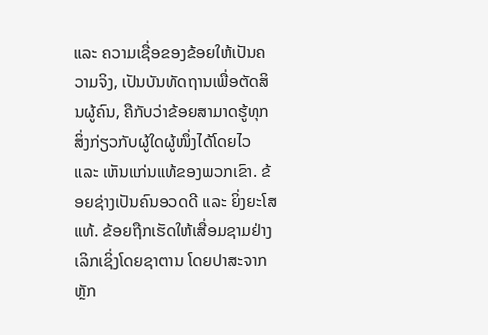ແລະ ຄວາມເຊື່ອຂອງຂ້ອຍໃຫ້ເປັນຄວາມຈິງ, ເປັນບັນທັດຖານເພື່ອຕັດສິນຜູ້ຄົນ, ຄືກັບວ່າຂ້ອຍສາມາດຮູ້ທຸກສິ່ງກ່ຽວກັບຜູ້ໃດຜູ້ໜຶ່ງໄດ້ໂດຍໄວ ແລະ ເຫັນແກ່ນແທ້ຂອງພວກເຂົາ. ຂ້ອຍຊ່າງເປັນຄົນອວດດີ ແລະ ຍິ່ງຍະໂສແທ້. ຂ້ອຍຖືກເຮັດໃຫ້ເສື່ອມຊາມຢ່າງເລິກເຊິ່ງໂດຍຊາຕານ ໂດຍປາສະຈາກຫຼັກ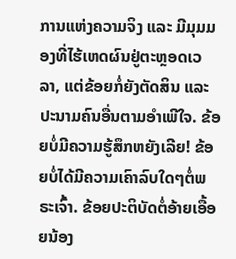ການແຫ່ງຄວາມຈິງ ແລະ ມີມຸມມອງທີ່ໄຮ້ເຫດຜົນຢູ່ຕະຫຼອດເວລາ, ແຕ່ຂ້ອຍກໍ່ຍັງຕັດສິນ ແລະ ປະນາມຄົນອື່ນຕາມອຳເພີໃຈ. ຂ້ອຍບໍ່ມີຄວາມຮູ້ສຶກຫຍັງເລີຍ! ຂ້ອຍບໍ່ໄດ້ມີຄວາມເຄົາລົບໃດໆຕໍ່ພຣະເຈົ້າ. ຂ້ອຍປະຕິບັດຕໍ່ອ້າຍເອື້ອຍນ້ອງ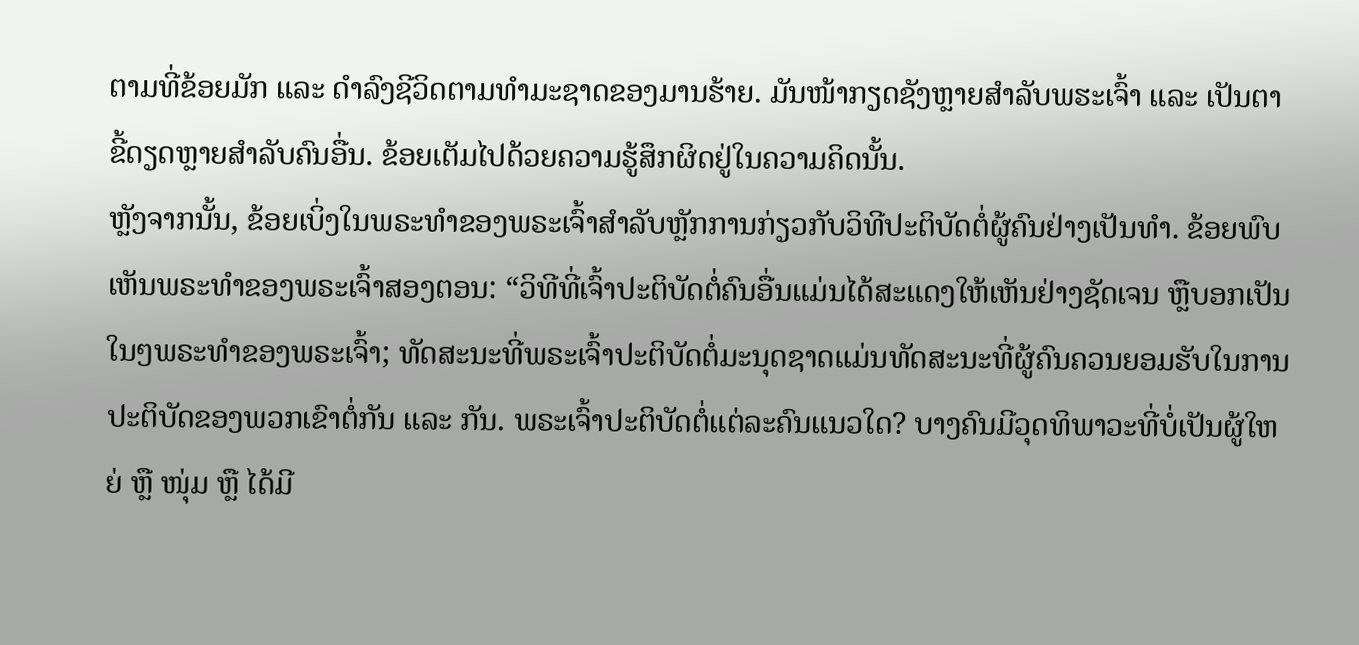ຕາມທີ່ຂ້ອຍມັກ ແລະ ດຳລົງຊີວິດຕາມທຳມະຊາດຂອງມານຮ້າຍ. ມັນໜ້າກຽດຊັງຫຼາຍສຳລັບພຮະເຈົ້າ ແລະ ເປັນຕາຂີ້ດຽດຫຼາຍສຳລັບຄົນອື່ນ. ຂ້ອຍເຕັມໄປດ້ວຍຄວາມຮູ້ສຶກຜິດຢູ່ໃນຄວາມຄິດນັ້ນ.
ຫຼັງຈາກນັ້ນ, ຂ້ອຍເບິ່ງໃນພຣະທຳຂອງພຣະເຈົ້າສຳລັບຫຼັກການກ່ຽວກັບວິທີປະຕິບັດຕໍ່ຜູ້ຄົນຢ່າງເປັນທຳ. ຂ້ອຍພົບເຫັນພຣະທຳຂອງພຣະເຈົ້າສອງຕອນ: “ວິທີທີ່ເຈົ້າປະຕິບັດຕໍ່ຄົນອື່ນແມ່ນໄດ້ສະແດງໃຫ້ເຫັນຢ່າງຊັດເຈນ ຫຼືບອກເປັນໃນໆພຣະທຳຂອງພຣະເຈົ້າ; ທັດສະນະທີ່ພຣະເຈົ້າປະຕິບັດຕໍ່ມະນຸດຊາດແມ່ນທັດສະນະທີ່ຜູ້ຄົນຄວນຍອມຮັບໃນການປະຕິບັດຂອງພວກເຂົາຕໍ່ກັນ ແລະ ກັນ. ພຣະເຈົ້າປະຕິບັດຕໍ່ແຕ່ລະຄົນແນວໃດ? ບາງຄົນມີວຸດທິພາວະທີ່ບໍ່ເປັນຜູ້ໃຫຍ່ ຫຼື ໜຸ່ມ ຫຼື ໄດ້ມີ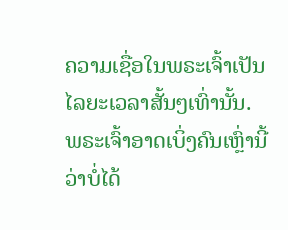ຄວາມເຊື່ອໃນພຣະເຈົ້າເປັນໄລຍະເວລາສັ້ນໆເທົ່ານັ້ນ. ພຣະເຈົ້າອາດເບິ່ງຄົນເຫຼົ່ານີ້ວ່າບໍ່ໄດ້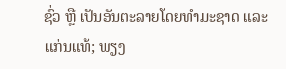ຊົ່ວ ຫຼື ເປັນອັນຕະລາຍໂດຍທຳມະຊາດ ແລະ ແກ່ນແທ້; ພຽງ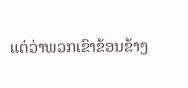ແຕ່ວ່າພວກເຂົາຂ້ອນຂ້າງ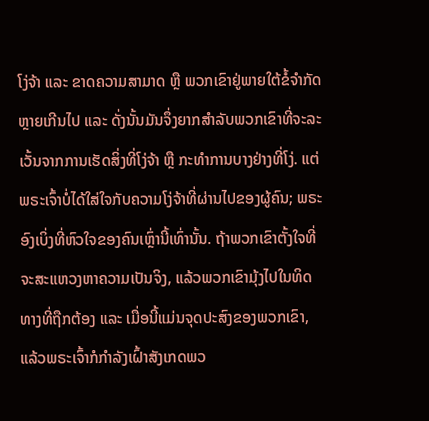ໂງ່ຈ້າ ແລະ ຂາດຄວາມສາມາດ ຫຼື ພວກເຂົາຢູ່ພາຍໃຕ້ຂໍ້ຈຳກັດຫຼາຍເກີນໄປ ແລະ ດັ່ງນັ້ນມັນຈຶ່ງຍາກສຳລັບພວກເຂົາທີ່ຈະລະເວັ້ນຈາກການເຮັດສິ່ງທີ່ໂງ່ຈ້າ ຫຼື ກະທຳການບາງຢ່າງທີ່ໂງ່. ແຕ່ພຣະເຈົ້າບໍ່ໄດ້ໃສ່ໃຈກັບຄວາມໂງ່ຈ້າທີ່ຜ່ານໄປຂອງຜູ້ຄົນ; ພຣະອົງເບິ່ງທີ່ຫົວໃຈຂອງຄົນເຫຼົ່ານີ້ເທົ່ານັ້ນ. ຖ້າພວກເຂົາຕັ້ງໃຈທີ່ຈະສະແຫວງຫາຄວາມເປັນຈິງ, ແລ້ວພວກເຂົາມຸ້ງໄປໃນທິດທາງທີ່ຖືກຕ້ອງ ແລະ ເມື່ອນີ້ແມ່ນຈຸດປະສົງຂອງພວກເຂົາ, ແລ້ວພຣະເຈົ້າກໍກຳລັງເຝົ້າສັງເກດພວ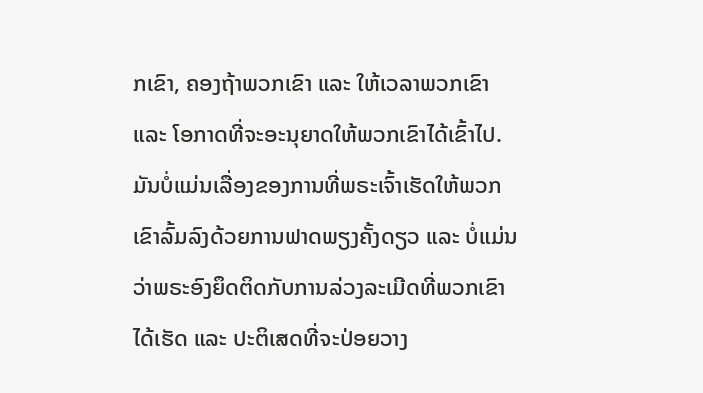ກເຂົາ, ຄອງຖ້າພວກເຂົາ ແລະ ໃຫ້ເວລາພວກເຂົາ ແລະ ໂອກາດທີ່ຈະອະນຸຍາດໃຫ້ພວກເຂົາໄດ້ເຂົ້າໄປ. ມັນບໍ່ແມ່ນເລື່ອງຂອງການທີ່ພຣະເຈົ້າເຮັດໃຫ້ພວກເຂົາລົ້ມລົງດ້ວຍການຟາດພຽງຄັ້ງດຽວ ແລະ ບໍ່ແມ່ນວ່າພຣະອົງຍຶດຕິດກັບການລ່ວງລະເມີດທີ່ພວກເຂົາໄດ້ເຮັດ ແລະ ປະຕິເສດທີ່ຈະປ່ອຍວາງ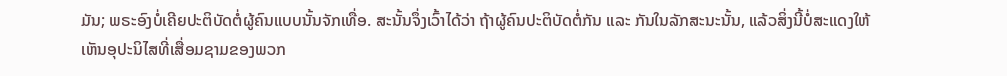ມັນ; ພຣະອົງບໍ່ເຄີຍປະຕິບັດຕໍ່ຜູ້ຄົນແບບນັ້ນຈັກເທື່ອ. ສະນັ້ນຈຶ່ງເວົ້າໄດ້ວ່າ ຖ້າຜູ້ຄົນປະຕິບັດຕໍ່ກັນ ແລະ ກັນໃນລັກສະນະນັ້ນ, ແລ້ວສິ່ງນີ້ບໍ່ສະແດງໃຫ້ເຫັນອຸປະນິໄສທີ່ເສື່ອມຊາມຂອງພວກ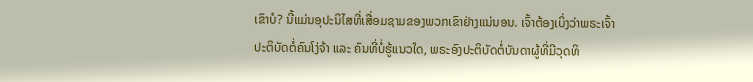ເຂົາບໍ? ນີ້ແມ່ນອຸປະນິໄສທີ່ເສື່ອມຊາມຂອງພວກເຂົາຢ່າງແນ່ນອນ. ເຈົ້າຕ້ອງເບິ່ງວ່າພຣະເຈົ້າປະຕິບັດຕໍ່ຄົນໂງ່ຈ້າ ແລະ ຄົນທີ່ບໍ່ຮູ້ແນວໃດ, ພຣະອົງປະຕິບັດຕໍ່ບັນດາຜູ້ທີ່ມີວຸດທິ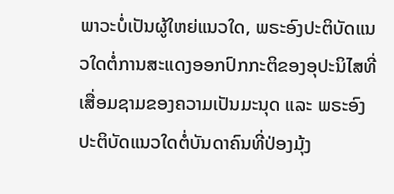ພາວະບໍ່ເປັນຜູ້ໃຫຍ່ແນວໃດ, ພຣະອົງປະຕິບັດແນວໃດຕໍ່ການສະແດງອອກປົກກະຕິຂອງອຸປະນິໄສທີ່ເສື່ອມຊາມຂອງຄວາມເປັນມະນຸດ ແລະ ພຣະອົງປະຕິບັດແນວໃດຕໍ່ບັນດາຄົນທີ່ປ່ອງມຸ້ງ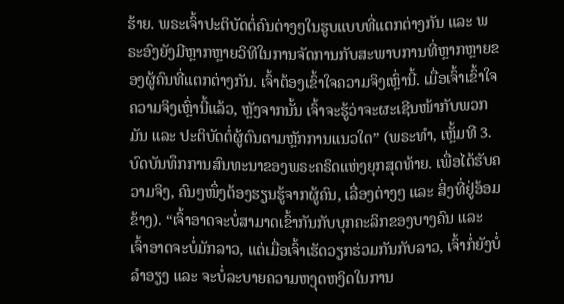ຮ້າຍ. ພຣະເຈົ້າປະຕິບັດຕໍ່ຄົນຕ່າງໆໃນຮູບແບບທີ່ແຕກຕ່າງກັນ ແລະ ພຣະອົງຍັງມີຫຼາກຫຼາຍວິທີໃນການຈັດການກັບສະພາບການທີ່ຫຼາກຫຼາຍຂອງຜູ້ຄົນທີ່ແຕກຕ່າງກັນ. ເຈົ້າຕ້ອງເຂົ້າໃຈຄວາມຈິງເຫຼົ່ານີ້. ເມື່ອເຈົ້າເຂົ້າໃຈຄວາມຈິງເຫຼົ່ານີ້ແລ້ວ, ຫຼັງຈາກນັ້ນ ເຈົ້າຈະຮູ້ວ່າຈະຜະເຊີນໜ້າກັບພວກມັນ ແລະ ປະຕິບັດຕໍ່ຜູ້ຕົນຕາມຫຼັກການແນວໃດ” (ພຣະທຳ, ເຫຼັ້ມທີ 3. ບົດບັນທຶກການສົນທະນາຂອງພຣະຄຣິດແຫ່ງຍຸກສຸດທ້າຍ. ເພື່ອໄດ້ຮັບຄວາມຈິງ, ຄົນໆໜຶ່ງຕ້ອງຮຽນຮູ້ຈາກຜູ້ຄົນ, ເລື່ອງຕ່າງໆ ແລະ ສິ່ງທີ່ຢູ່ອ້ອມຂ້າງ). “ເຈົ້າອາດຈະບໍ່ສາມາດເຂົ້າກັນກັບບຸກຄະລິກຂອງບາງຄົນ ແລະ ເຈົ້າອາດຈະບໍ່ມັກລາວ, ແຕ່ເມື່ອເຈົ້າເຮັດວຽກຮ່ວມກັນກັບລາວ, ເຈົ້າກໍ່ຍັງບໍ່ລຳອຽງ ແລະ ຈະບໍ່ລະບາຍຄວາມຫງຸດຫງິດໃນການ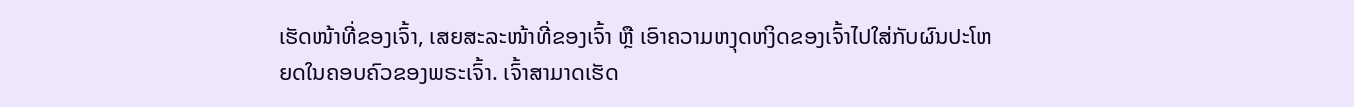ເຮັດໜ້າທີ່ຂອງເຈົ້າ, ເສຍສະລະໜ້າທີ່ຂອງເຈົ້າ ຫຼື ເອົາຄວາມຫງຸດຫງິດຂອງເຈົ້າໄປໃສ່ກັບຜົນປະໂຫຍດໃນຄອບຄົວຂອງພຣະເຈົ້າ. ເຈົ້າສາມາດເຮັດ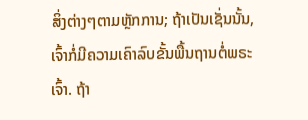ສິ່ງຕ່າງໆຕາມຫຼັກການ; ຖ້າເປັນເຊັ່ນນັ້ນ, ເຈົ້າກໍ່ມີຄວາມເຄົາລົບຂັ້ນພື້ນຖານຕໍ່ພຣະເຈົ້າ. ຖ້າ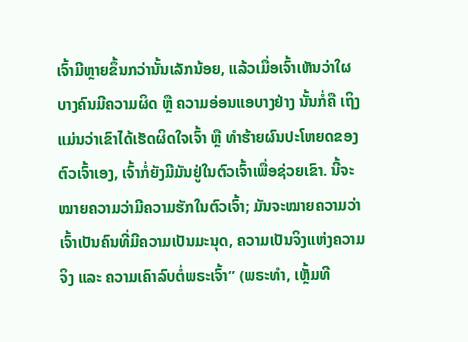ເຈົ້າມີຫຼາຍຂຶ້ນກວ່ານັ້ນເລັກນ້ອຍ, ແລ້ວເມື່ອເຈົ້າເຫັນວ່າໃຜບາງຄົນມີຄວາມຜິດ ຫຼື ຄວາມອ່ອນແອບາງຢ່າງ ນັ້ນກໍ່ຄື ເຖິງແມ່ນວ່າເຂົາໄດ້ເຮັດຜິດໃຈເຈົ້າ ຫຼື ທຳຮ້າຍຜົນປະໂຫຍດຂອງຕົວເຈົ້າເອງ, ເຈົ້າກໍ່ຍັງມີມັນຢູ່ໃນຕົວເຈົ້າເພື່ອຊ່ວຍເຂົາ. ນີ້ຈະໝາຍຄວາມວ່າມີຄວາມຮັກໃນຕົວເຈົ້າ; ມັນຈະໝາຍຄວາມວ່າ ເຈົ້າເປັນຄົນທີ່ມີຄວາມເປັນມະນຸດ, ຄວາມເປັນຈິງແຫ່ງຄວາມຈິງ ແລະ ຄວາມເຄົາລົບຕໍ່ພຣະເຈົ້າ” (ພຣະທຳ, ເຫຼັ້ມທີ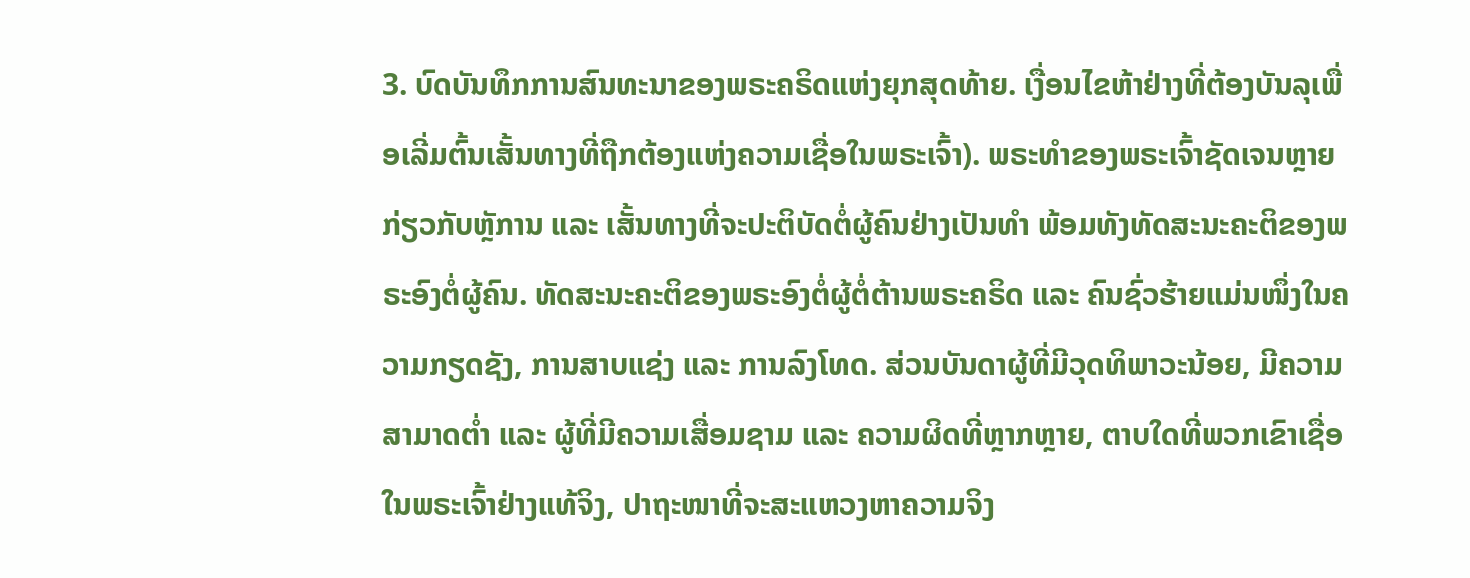3. ບົດບັນທຶກການສົນທະນາຂອງພຣະຄຣິດແຫ່ງຍຸກສຸດທ້າຍ. ເງື່ອນໄຂຫ້າຢ່າງທີ່ຕ້ອງບັນລຸເພື່ອເລີ່ມຕົ້ນເສັ້ນທາງທີ່ຖືກຕ້ອງແຫ່ງຄວາມເຊື່ອໃນພຣະເຈົ້າ). ພຣະທຳຂອງພຣະເຈົ້າຊັດເຈນຫຼາຍກ່ຽວກັບຫຼັການ ແລະ ເສັ້ນທາງທີ່ຈະປະຕິບັດຕໍ່ຜູ້ຄົນຢ່າງເປັນທຳ ພ້ອມທັງທັດສະນະຄະຕິຂອງພຣະອົງຕໍ່ຜູ້ຄົນ. ທັດສະນະຄະຕິຂອງພຣະອົງຕໍ່ຜູ້ຕໍ່ຕ້ານພຣະຄຣິດ ແລະ ຄົນຊົ່ວຮ້າຍແມ່ນໜຶ່ງໃນຄວາມກຽດຊັງ, ການສາບແຊ່ງ ແລະ ການລົງໂທດ. ສ່ວນບັນດາຜູ້ທີ່ມີວຸດທິພາວະນ້ອຍ, ມີຄວາມສາມາດຕ່ຳ ແລະ ຜູ້ທີ່ມີຄວາມເສື່ອມຊາມ ແລະ ຄວາມຜິດທີ່ຫຼາກຫຼາຍ, ຕາບໃດທີ່ພວກເຂົາເຊື່ອໃນພຣະເຈົ້າຢ່າງແທ້ຈິງ, ປາຖະໜາທີ່ຈະສະແຫວງຫາຄວາມຈິງ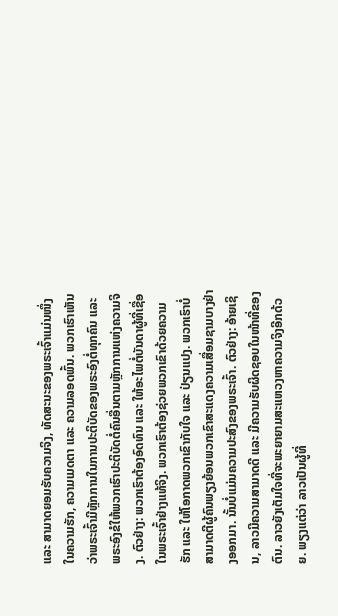ແລະ ສາມາດຍອມຮັບຄວາມຈິງ, ທັດສະນະຂອງພຣະເຈົ້າແມ່ນໜຶ່ງໃນຄວາມຮັກ, ຄວາມເມດຕາ ແລະ ຄວາມລອດພົ້ນ. ພວກເຮົາເຫັນວ່າພຣະເຈົ້າມີຫຼັກການໃນການປະຕິບັດຂອງພຣະອົງຕໍ່ທຸກຄົນ ແລະ ພຣະອົງຂໍໃຫ້ພວກເຮົາປະຕິບັດຕໍ່ຄົນອື່ນຕາມຫຼັກການແຫ່ງຄວາມຈິງ. ຕົວຢ່າງ: ພວກເຮົາຕ້ອງອົດທົນ ແລະ ໃຫ້ອະໄພຕໍ່ບັນດາຜູ້ທີ່ເຊື່ອໃນພຣະເຈົ້າຢ່າງແທ້ຈິງ. ພວກເຮົາຕ້ອງຊ່ວຍພວກເຂົາດ້ວຍຄວາມຮັກ ແລະ ໃຫ້ໂອກາດພວກເຂົາກັບໃຈ ແລະ ປ່ຽນແປງ. ພວກເຮົາບໍ່ສາມາດຕີຜູ້ຄົນພຽງຍ້ອນພວກເຂົາສະແດງຄວາມເສື່ອມຊາມບາງຢ່າງອອກມາ. ນັ້ນບໍ່ແມ່ນຄວາມປະສົງຂອງພຣະເຈົ້າ. ຕົວຢ່າງ: ອ້າຍເຊິນ, ລາວມີຄວາມສາມາດດີ ແລະ ມີຄວາມຮັບຜິດຊອບໃນໜ້າທີ່ຂອງຕົນ. ລາວຍັງເຕັມໃຈທີ່ຈະພະຍາຍາມສະແຫວງຫາຄວາມຈິງອີກດ້ວຍ. ພຽງແຕ່ວ່າ ລາວເປັນຜູ້ທີ່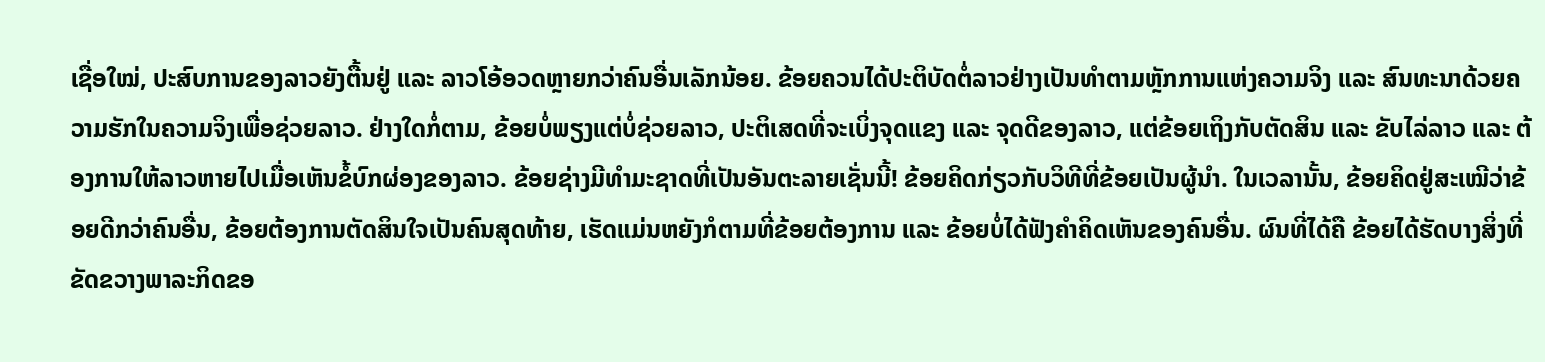ເຊື່ອໃໝ່, ປະສົບການຂອງລາວຍັງຕື້ນຢູ່ ແລະ ລາວໂອ້ອວດຫຼາຍກວ່າຄົນອື່ນເລັກນ້ອຍ. ຂ້ອຍຄວນໄດ້ປະຕິບັດຕໍ່ລາວຢ່າງເປັນທຳຕາມຫຼັກການແຫ່ງຄວາມຈິງ ແລະ ສົນທະນາດ້ວຍຄວາມຮັກໃນຄວາມຈິງເພື່ອຊ່ວຍລາວ. ຢ່າງໃດກໍ່ຕາມ, ຂ້ອຍບໍ່ພຽງແຕ່ບໍ່ຊ່ວຍລາວ, ປະຕິເສດທີ່ຈະເບິ່ງຈຸດແຂງ ແລະ ຈຸດດີຂອງລາວ, ແຕ່ຂ້ອຍເຖິງກັບຕັດສິນ ແລະ ຂັບໄລ່ລາວ ແລະ ຕ້ອງການໃຫ້ລາວຫາຍໄປເມື່ອເຫັນຂໍ້ບົກຜ່ອງຂອງລາວ. ຂ້ອຍຊ່າງມີທຳມະຊາດທີ່ເປັນອັນຕະລາຍເຊັ່ນນີ້! ຂ້ອຍຄິດກ່ຽວກັບວິທີທີ່ຂ້ອຍເປັນຜູ້ນຳ. ໃນເວລານັ້ນ, ຂ້ອຍຄິດຢູ່ສະເໝີວ່າຂ້ອຍດີກວ່າຄົນອື່ນ, ຂ້ອຍຕ້ອງການຕັດສິນໃຈເປັນຄົນສຸດທ້າຍ, ເຮັດແມ່ນຫຍັງກໍຕາມທີ່ຂ້ອຍຕ້ອງການ ແລະ ຂ້ອຍບໍ່ໄດ້ຟັງຄຳຄິດເຫັນຂອງຄົນອື່ນ. ຜົນທີ່ໄດ້ຄື ຂ້ອຍໄດ້ຮັດບາງສິ່ງທີ່ຂັດຂວາງພາລະກິດຂອ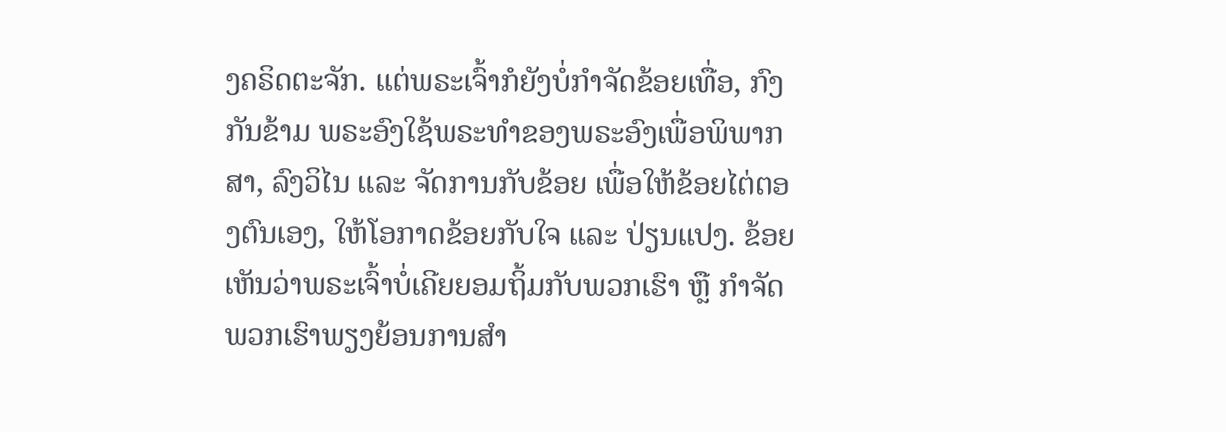ງຄຣິດຕະຈັກ. ແຕ່ພຣະເຈົ້າກໍຍັງບໍ່ກຳຈັດຂ້ອຍເທື່ອ, ກົງກັນຂ້າມ ພຣະອົງໃຊ້ພຣະທຳຂອງພຣະອົງເພື່ອພິພາກສາ, ລົງວິໄນ ແລະ ຈັດການກັບຂ້ອຍ ເພື່ອໃຫ້ຂ້ອຍໄຕ່ຕອງຕົນເອງ, ໃຫ້ໂອກາດຂ້ອຍກັບໃຈ ແລະ ປ່ຽນແປງ. ຂ້ອຍເຫັນວ່າພຣະເຈົ້າບໍ່ເຄີຍຍອມຖິ້ມກັບພວກເຮົາ ຫຼື ກຳຈັດພວກເຮົາພຽງຍ້ອນການສຳ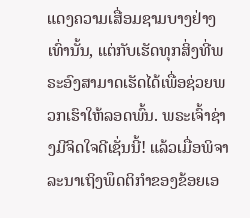ແດງຄວາມເສື່ອມຊາມບາງຢ່າງເທົ່ານັ້ນ, ແຕ່ກັບເຮັດທຸກສິ່ງທີ່ພຣະອົງສາມາດເຮັດໄດ້ເພື່ອຊ່ວຍພວກເຮົາໃຫ້ລອດພົ້ນ. ພຣະເຈົ້າຊ່າງມີຈິດໃຈດີເຊັ່ນນີ້! ແລ້ວເມື່ອພິຈາລະນາເຖິງພຶດຕິກຳຂອງຂ້ອຍເອ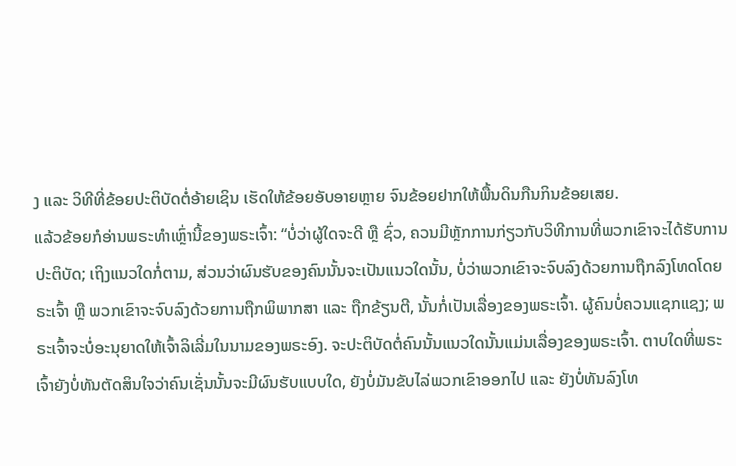ງ ແລະ ວິທີທີ່ຂ້ອຍປະຕິບັດຕໍ່ອ້າຍເຊິນ ເຮັດໃຫ້ຂ້ອຍອັບອາຍຫຼາຍ ຈົນຂ້ອຍຢາກໃຫ້ພື້ນດິນກືນກິນຂ້ອຍເສຍ.
ແລ້ວຂ້ອຍກໍອ່ານພຣະທຳເຫຼົ່ານີ້ຂອງພຣະເຈົ້າ: “ບໍ່ວ່າຜູ້ໃດຈະດີ ຫຼື ຊົ່ວ, ຄວນມີຫຼັກການກ່ຽວກັບວິທີການທີ່ພວກເຂົາຈະໄດ້ຮັບການປະຕິບັດ; ເຖິງແນວໃດກໍ່ຕາມ, ສ່ວນວ່າຜົນຮັບຂອງຄົນນັ້ນຈະເປັນແນວໃດນັ້ນ, ບໍ່ວ່າພວກເຂົາຈະຈົບລົງດ້ວຍການຖືກລົງໂທດໂດຍຣະເຈົ້າ ຫຼື ພວກເຂົາຈະຈົບລົງດ້ວຍການຖືກພິພາກສາ ແລະ ຖືກຂ້ຽນຕີ, ນັ້ນກໍ່ເປັນເລື່ອງຂອງພຣະເຈົ້າ. ຜູ້ຄົນບໍ່ຄວນແຊກແຊງ; ພຣະເຈົ້າຈະບໍ່ອະນຸຍາດໃຫ້ເຈົ້າລິເລີ່ມໃນນາມຂອງພຣະອົງ. ຈະປະຕິບັດຕໍ່ຄົນນັ້ນແນວໃດນັ້ນແມ່ນເລື່ອງຂອງພຣະເຈົ້າ. ຕາບໃດທີ່ພຣະເຈົ້າຍັງບໍ່ທັນຕັດສິນໃຈວ່າຄົນເຊັ່ນນັ້ນຈະມີຜົນຮັບແບບໃດ, ຍັງບໍ່ມັນຂັບໄລ່ພວກເຂົາອອກໄປ ແລະ ຍັງບໍ່ທັນລົງໂທ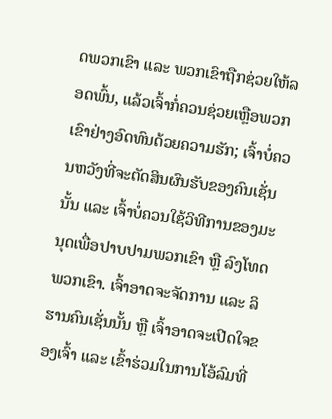ດພວກເຂົາ ແລະ ພວກເຂົາຖືກຊ່ວຍໃຫ້ລອດພົ້ນ, ແລ້ວເຈົ້າກໍ່ຄວນຊ່ວຍເຫຼືອພວກເຂົາຢ່າງອົດທົນດ້ວຍຄວາມຮັກ; ເຈົ້າບໍ່ຄວນຫວັງທີ່ຈະຕັດສິນຜົນຮັບຂອງຄົນເຊັ່ນນັ້ນ ແລະ ເຈົ້າບໍ່ຄວນໃຊ້ວິທີການຂອງມະນຸດເພື່ອປາບປາມພວກເຂົາ ຫຼື ລົງໂທດພວກເຂົາ. ເຈົ້າອາດຈະຈັດການ ແລະ ລິຮານຄົນເຊັ່ນນັ້ນ ຫຼື ເຈົ້າອາດຈະເປີດໃຈຂອງເຈົ້າ ແລະ ເຂົ້າຮ່ວມໃນການໂອ້ລົມທີ່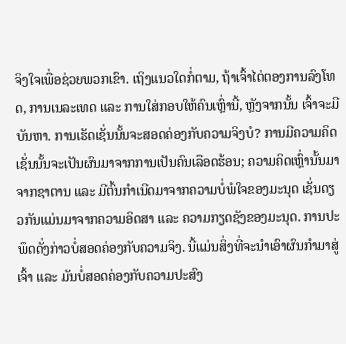ຈິງໃຈເພື່ອຊ່ວຍພວກເຂົາ. ເຖິງແນວໃດກໍ່ຕາມ, ຖ້າເຈົ້າໄຕ່ຕອງການລົງໂທດ, ການເນລະເທດ ແລະ ການໃສ່ກອບໃຫ້ຄົນເຫຼົ່ານີ້, ຫຼັງຈາກນັ້ນ ເຈົ້າຈະມີບັນຫາ. ການເຮັດເຊັ່ນນັ້ນຈະສອດຄ່ອງກັບຄວາມຈິງບໍ? ການມີຄວາມຄິດເຊັ່ນນັ້ນຈະເປັນຜົນມາຈາກການເປັນຄົນເລືອດຮ້ອນ; ຄວາມຄິດເຫຼົ່ານັ້ນມາຈາກຊາຕານ ແລະ ມີຕົ້ນກຳເນີດມາຈາກຄວາມບໍ່ພໍໃຈຂອງມະນຸດ ເຊັ່ນດຽວກັນແມ່ນມາຈາກຄວາມອິດສາ ແລະ ຄວາມກຽດຊັງຂອງມະນຸດ. ການປະພຶດດັ່ງກ່າວບໍ່ສອດຄ່ອງກັບຄວາມຈິງ. ນີ້ແມ່ນສິ່ງທີ່ຈະນຳເອົາຜົນກຳມາສູ່ເຈົ້າ ແລະ ມັນບໍ່ສອດຄ່ອງກັບຄວາມປະສົງ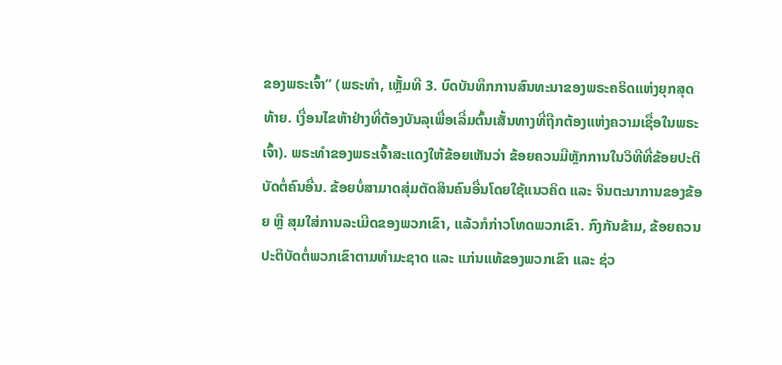ຂອງພຣະເຈົ້າ” (ພຣະທຳ, ເຫຼັ້ມທີ 3. ບົດບັນທຶກການສົນທະນາຂອງພຣະຄຣິດແຫ່ງຍຸກສຸດທ້າຍ. ເງື່ອນໄຂຫ້າຢ່າງທີ່ຕ້ອງບັນລຸເພື່ອເລີ່ມຕົ້ນເສັ້ນທາງທີ່ຖືກຕ້ອງແຫ່ງຄວາມເຊື່ອໃນພຣະເຈົ້າ). ພຣະທຳຂອງພຣະເຈົ້າສະແດງໃຫ້ຂ້ອຍເຫັນວ່າ ຂ້ອຍຄວນມີຫຼັກການໃນວິທີທີ່ຂ້ອຍປະຕິບັດຕໍ່ຄົນອື່ນ. ຂ້ອຍບໍ່ສາມາດສຸ່ມຕັດສິນຄົນອື່ນໂດຍໃຊ້ແນວຄິດ ແລະ ຈິນຕະນາການຂອງຂ້ອຍ ຫຼື ສຸມໃສ່ການລະເມີດຂອງພວກເຂົາ, ແລ້ວກໍກ່າວໂທດພວກເຂົາ. ກົງກັນຂ້າມ, ຂ້ອຍຄວນປະຕິບັດຕໍ່ພວກເຂົາຕາມທຳມະຊາດ ແລະ ແກ່ນແທ້ຂອງພວກເຂົາ ແລະ ຊ່ວ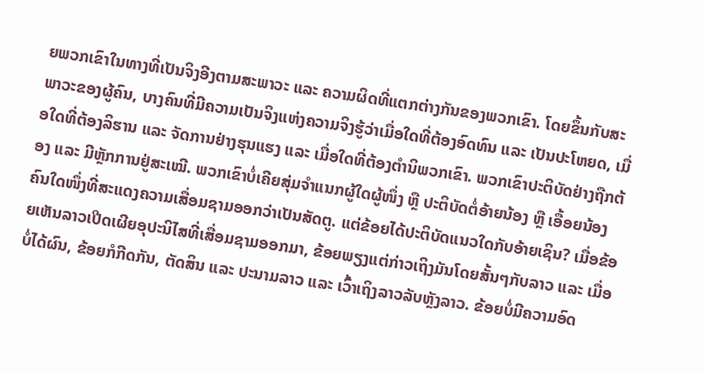ຍພວກເຂົາໃນທາງທີ່ເປັນຈິງອີງຕາມສະພາວະ ແລະ ຄວາມຜິດທີ່ແຕກຕ່າງກັນຂອງພວກເຂົາ. ໂດຍຂຶ້ນກັບສະພາວະຂອງຜູ້ຄົນ, ບາງຄົນທີ່ມີຄວາມເປັນຈິງແຫ່ງຄວາມຈິງຮູ້ວ່າເມື່ອໃດທີ່ຕ້ອງອົດທົນ ແລະ ເປັນປະໂຫຍດ, ເມື່ອໃດທີ່ຕ້ອງລິຮານ ແລະ ຈັດການຢ່າງຮຸນແຮງ ແລະ ເມື່ອໃດທີ່ຕ້ອງຕຳນິພວກເຂົາ. ພວກເຂົາປະຕິບັດຢ່າງຖືກຕ້ອງ ແລະ ມີຫຼັກການຢູ່ສະເໝີ. ພວກເຂົາບໍ່ເຄີຍສຸ່ມຈຳແນກຜູ້ໃດຜູ້ໜຶ່ງ ຫຼື ປະຕິບັດຕໍ່ອ້າຍນ້ອງ ຫຼື ເອື້ອຍນ້ອງຄົນໃດໜຶ່ງທີ່ສະແດງຄວາມເສື່ອມຊາມອອກວ່າເປັນສັດຕູ. ແຕ່ຂ້ອຍໄດ້ປະຕິບັດແນວໃດກັບອ້າຍເຊິນ? ເມື່ອຂ້ອຍເຫັນລາວເປີດເຜີຍອຸປະນິໄສທີ່ເສື່ອມຊາມອອກມາ, ຂ້ອຍພຽງແຕ່ກ່າວເຖິງມັນໂດຍສັ້ນໆກັບລາວ ແລະ ເມື່ອບໍ່ໄດ້ຜົນ, ຂ້ອຍກໍກີດກັນ, ຕັດສິນ ແລະ ປະນາມລາວ ແລະ ເວົ້າເຖິງລາວລັບຫຼັງລາວ. ຂ້ອຍບໍ່ມີຄວາມອົດ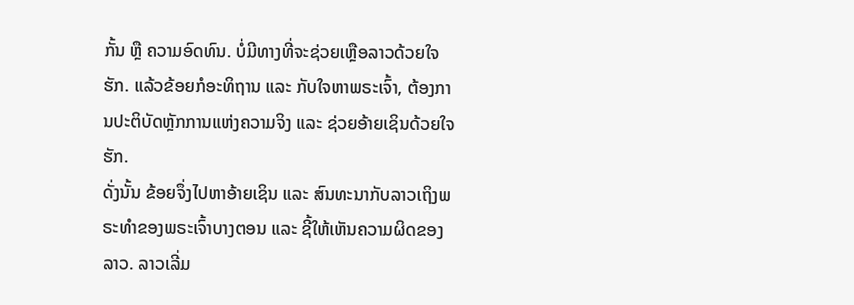ກັ້ນ ຫຼື ຄວາມອົດທົນ. ບໍ່ມີທາງທີ່ຈະຊ່ວຍເຫຼືອລາວດ້ວຍໃຈຮັກ. ແລ້ວຂ້ອຍກໍອະທິຖານ ແລະ ກັບໃຈຫາພຣະເຈົ້າ, ຕ້ອງການປະຕິບັດຫຼັກການແຫ່ງຄວາມຈິງ ແລະ ຊ່ວຍອ້າຍເຊິນດ້ວຍໃຈຮັກ.
ດັ່ງນັ້ນ ຂ້ອຍຈຶ່ງໄປຫາອ້າຍເຊິນ ແລະ ສົນທະນາກັບລາວເຖິງພຣະທຳຂອງພຣະເຈົ້າບາງຕອນ ແລະ ຊີ້ໃຫ້ເຫັນຄວາມຜິດຂອງລາວ. ລາວເລີ່ມ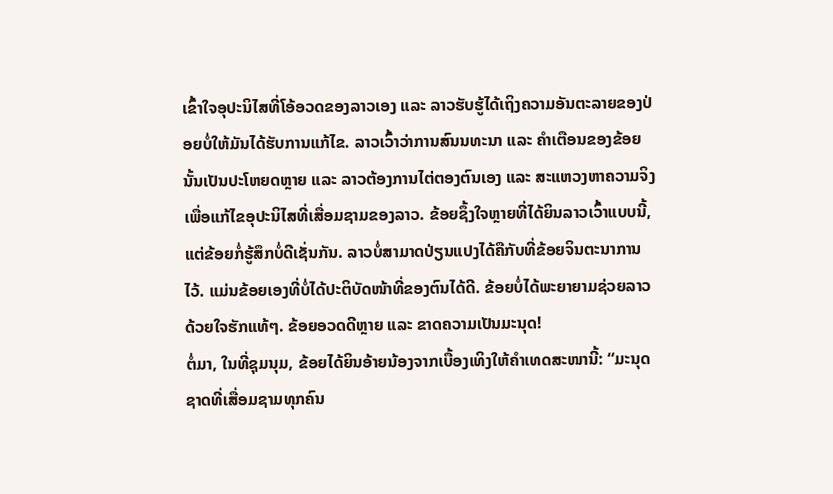ເຂົ້າໃຈອຸປະນິໄສທີ່ໂອ້ອວດຂອງລາວເອງ ແລະ ລາວຮັບຮູ້ໄດ້ເຖິງຄວາມອັນຕະລາຍຂອງປ່ອຍບໍ່ໃຫ້ມັນໄດ້ຮັບການແກ້ໄຂ. ລາວເວົ້າວ່າການສົນນທະນາ ແລະ ຄຳເຕືອນຂອງຂ້ອຍນັ້ນເປັນປະໂຫຍດຫຼາຍ ແລະ ລາວຕ້ອງການໄຕ່ຕອງຕົນເອງ ແລະ ສະແຫວງຫາຄວາມຈິງເພື່ອແກ້ໄຂອຸປະນິໄສທີ່ເສື່ອມຊາມຂອງລາວ. ຂ້ອຍຊຶ້ງໃຈຫຼາຍທີ່ໄດ້ຍິນລາວເວົ້າແບບນີ້, ແຕ່ຂ້ອຍກໍ່ຮູ້ສຶກບໍ່ດີເຊັ່ນກັນ. ລາວບໍ່ສາມາດປ່ຽນແປງໄດ້ຄືກັບທີ່ຂ້ອຍຈິນຕະນາການໄວ້. ແມ່ນຂ້ອຍເອງທີ່ບໍ່ໄດ້ປະຕິບັດໜ້າທີ່ຂອງຕົນໄດ້ດີ. ຂ້ອຍບໍ່ໄດ້ພະຍາຍາມຊ່ວຍລາວດ້ວຍໃຈຮັກແທ້ໆ. ຂ້ອຍອວດດີຫຼາຍ ແລະ ຂາດຄວາມເປັນມະນຸດ!
ຕໍ່ມາ, ໃນທີ່ຊຸມນຸມ, ຂ້ອຍໄດ້ຍິນອ້າຍນ້ອງຈາກເບື້ອງເທິງໃຫ້ຄຳເທດສະໜານີ້: “ມະນຸດຊາດທີ່ເສື່ອມຊາມທຸກຄົນ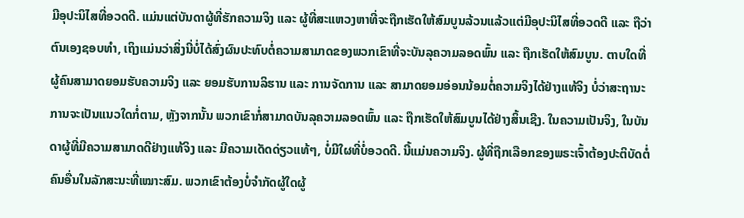ມີອຸປະນິໄສທີ່ອວດດີ. ແມ່ນແຕ່ບັນດາຜູ້ທີ່ຮັກຄວາມຈິງ ແລະ ຜູ້ທີ່ສະແຫວງຫາທີ່ຈະຖືກເຮັດໃຫ້ສົມບູນລ້ວນແລ້ວແຕ່ມີອຸປະນິໄສທີ່ອວດດີ ແລະ ຖືວ່າຕົນເອງຊອບທຳ, ເຖິງແມ່ນວ່າສິ່ງນີ່ບໍ່ໄດ້ສົ່ງຜົນປະທົບຕໍ່ຄວາມສາມາດຂອງພວກເຂົາທີ່ຈະບັນລຸຄວາມລອດພົ້ນ ແລະ ຖືກເຮັດໃຫ້ສົມບູນ. ຕາບໃດທີ່ຜູ້ຄົນສາມາດຍອມຮັບຄວາມຈິງ ແລະ ຍອມຮັບການລິຮານ ແລະ ການຈັດການ ແລະ ສາມາດຍອມອ່ອນນ້ອມຕໍ່ຄວາມຈິງໄດ້ຢ່າງແທ້ຈິງ ບໍ່ວ່າສະຖານະການຈະເປັນແນວໃດກໍ່ຕາມ, ຫຼັງຈາກນັ້ນ ພວກເຂົາກໍ່ສາມາດບັນລຸຄວາມລອດພົ້ນ ແລະ ຖືກເຮັດໃຫ້ສົມບູນໄດ້ຢ່າງສິ້ນເຊີງ. ໃນຄວາມເປັນຈິງ, ໃນບັນດາຜູ້ທີ່ມີຄວາມສາມາດດີຢ່າງແທ້ຈິງ ແລະ ມີຄວາມເດັດດ່ຽວແທ້ໆ, ບໍ່ມີໃຜທີ່ບໍ່ອວດດີ. ນີ້ແມ່ນຄວາມຈິງ. ຜູ້ທີ່ຖືກເລືອກຂອງພຣະເຈົ້າຕ້ອງປະຕິບັດຕໍ່ຄົນອື່ນໃນລັກສະນະທີ່ເໝາະສົມ. ພວກເຂົາຕ້ອງບໍ່ຈໍາກັດຜູ້ໃດຜູ້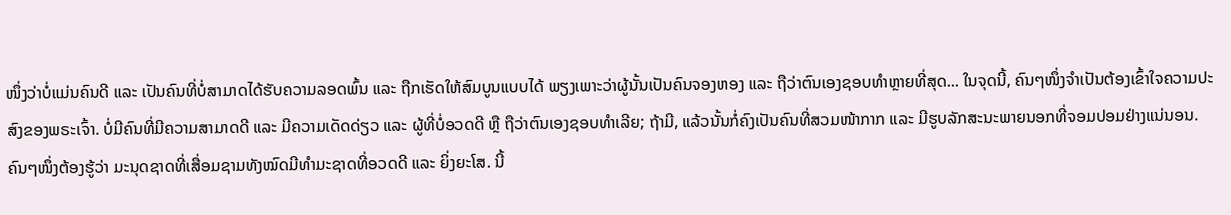ໜຶ່ງວ່າບໍ່ແມ່ນຄົນດີ ແລະ ເປັນຄົນທີ່ບໍ່ສາມາດໄດ້ຮັບຄວາມລອດພົ້ນ ແລະ ຖືກເຮັດໃຫ້ສົມບູນແບບໄດ້ ພຽງເພາະວ່າຜູ້ນັ້ນເປັນຄົນຈອງຫອງ ແລະ ຖືວ່າຕົນເອງຊອບທໍາຫຼາຍທີ່ສຸດ... ໃນຈຸດນີ້, ຄົນໆໜຶ່ງຈຳເປັນຕ້ອງເຂົ້າໃຈຄວາມປະສົງຂອງພຣະເຈົ້າ. ບໍ່ມີຄົນທີ່ມີຄວາມສາມາດດີ ແລະ ມີຄວາມເດັດດ່ຽວ ແລະ ຜູ້ທີ່ບໍ່ອວດດີ ຫຼື ຖືວ່າຕົນເອງຊອບທຳເລີຍ; ຖ້າມີ, ແລ້ວນັ້ນກໍ່ຄົງເປັນຄົນທີ່ສວມໜ້າກາກ ແລະ ມີຮູບລັກສະນະພາຍນອກທີ່ຈອມປອມຢ່າງແນ່ນອນ. ຄົນໆໜຶ່ງຕ້ອງຮູ້ວ່າ ມະນຸດຊາດທີ່ເສື່ອມຊາມທັງໝົດມີທຳມະຊາດທີ່ອວດດີ ແລະ ຍິ່ງຍະໂສ. ນີ້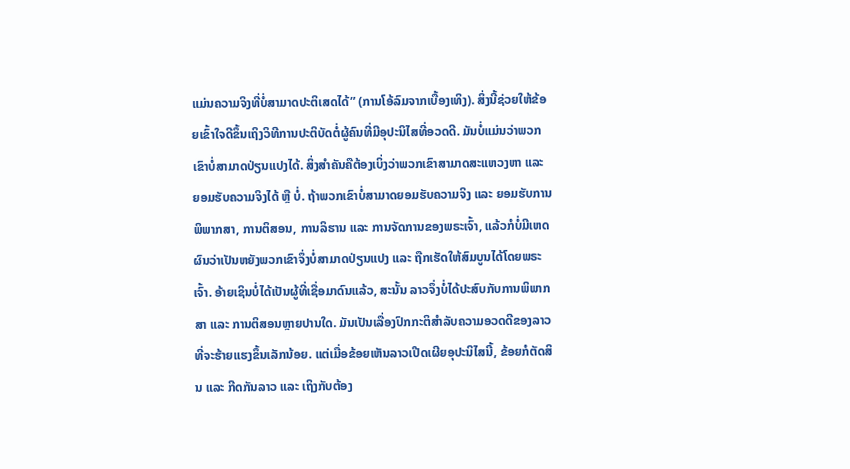ແມ່ນຄວາມຈິງທີ່ບໍ່ສາມາດປະຕິເສດໄດ້” (ການໂອ້ລົມຈາກເບື້ອງເທິງ). ສິ່ງນີ້ຊ່ວຍໃຫ້ຂ້ອຍເຂົ້າໃຈດີຂຶ້ນເຖິງວິທີການປະຕິບັດຕໍ່ຜູ້ຄົນທີ່ມີອຸປະນິໄສທີ່ອວດດີ. ມັນບໍ່ແມ່ນວ່າພວກເຂົາບໍ່ສາມາດປ່ຽນແປງໄດ້. ສິ່ງສຳຄັນຄືຕ້ອງເບິ່ງວ່າພວກເຂົາສາມາດສະແຫວງຫາ ແລະ ຍອມຮັບຄວາມຈິງໄດ້ ຫຼື ບໍ່. ຖ້າພວກເຂົາບໍ່ສາມາດຍອມຮັບຄວາມຈິງ ແລະ ຍອມຮັບການພິພາກສາ, ການຕິສອນ, ການລິຮານ ແລະ ການຈັດການຂອງພຣະເຈົ້າ, ແລ້ວກໍບໍ່ມີເຫດຜົນວ່າເປັນຫຍັງພວກເຂົາຈຶ່ງບໍ່ສາມາດປ່ຽນແປງ ແລະ ຖືກເຮັດໃຫ້ສົມບູນໄດ້ໂດຍພຣະເຈົ້າ. ອ້າຍເຊິນບໍ່ໄດ້ເປັນຜູ້ທີ່ເຊື່ອມາດົນແລ້ວ, ສະນັ້ນ ລາວຈຶ່ງບໍ່ໄດ້ປະສົບກັບການພິພາກສາ ແລະ ການຕິສອນຫຼາຍປານໃດ. ມັນເປັນເລື່ອງປົກກະຕິສຳລັບຄວາມອວດດີຂອງລາວທີ່ຈະຮ້າຍແຮງຂຶ້ນເລັກນ້ອຍ. ແຕ່ເມື່ອຂ້ອຍເຫັນລາວເປີດເຜີຍອຸປະນິໄສນີ້, ຂ້ອຍກໍຕັດສິນ ແລະ ກີດກັນລາວ ແລະ ເຖິງກັບຕ້ອງ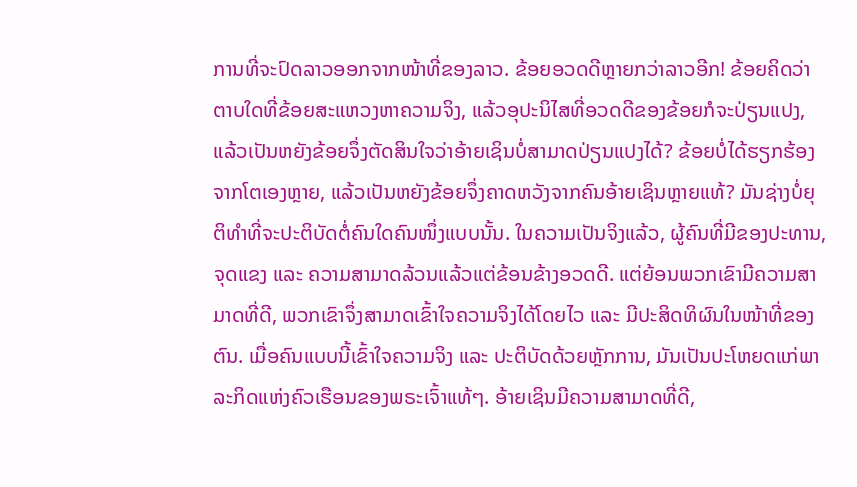ການທີ່ຈະປົດລາວອອກຈາກໜ້າທີ່ຂອງລາວ. ຂ້ອຍອວດດີຫຼາຍກວ່າລາວອີກ! ຂ້ອຍຄິດວ່າ ຕາບໃດທີ່ຂ້ອຍສະແຫວງຫາຄວາມຈິງ, ແລ້ວອຸປະນິໄສທີ່ອວດດີຂອງຂ້ອຍກໍຈະປ່ຽນແປງ, ແລ້ວເປັນຫຍັງຂ້ອຍຈຶ່ງຕັດສິນໃຈວ່າອ້າຍເຊິນບໍ່ສາມາດປ່ຽນແປງໄດ້? ຂ້ອຍບໍ່ໄດ້ຮຽກຮ້ອງຈາກໂຕເອງຫຼາຍ, ແລ້ວເປັນຫຍັງຂ້ອຍຈຶ່ງຄາດຫວັງຈາກຄົນອ້າຍເຊິນຫຼາຍແທ້? ມັນຊ່າງບໍ່ຍຸຕິທຳທີ່ຈະປະຕິບັດຕໍ່ຄົນໃດຄົນໜຶ່ງແບບນັ້ນ. ໃນຄວາມເປັນຈິງແລ້ວ, ຜູ້ຄົນທີ່ມີຂອງປະທານ, ຈຸດແຂງ ແລະ ຄວາມສາມາດລ້ວນແລ້ວແຕ່ຂ້ອນຂ້າງອວດດີ. ແຕ່ຍ້ອນພວກເຂົາມີຄວາມສາມາດທີ່ດີ, ພວກເຂົາຈຶ່ງສາມາດເຂົ້າໃຈຄວາມຈິງໄດ້ໂດຍໄວ ແລະ ມີປະສິດທິຜົນໃນໜ້າທີ່ຂອງຕົນ. ເມື່ອຄົນແບບນີ້ເຂົ້າໃຈຄວາມຈິງ ແລະ ປະຕິບັດດ້ວຍຫຼັກການ, ມັນເປັນປະໂຫຍດແກ່ພາລະກິດແຫ່ງຄົວເຮືອນຂອງພຣະເຈົ້າແທ້ໆ. ອ້າຍເຊິນມີຄວາມສາມາດທີ່ດີ,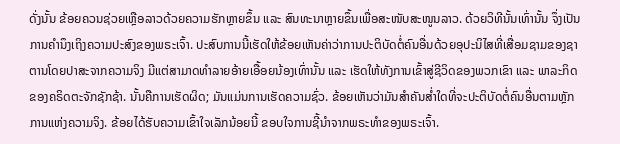ດັ່ງນັ້ນ ຂ້ອຍຄວນຊ່ວຍເຫຼືອລາວດ້ວຍຄວາມຮັກຫຼາຍຂຶ້ນ ແລະ ສົນທະນາຫຼາຍຂຶ້ນເພື່ອສະໜັບສະໜູນລາວ. ດ້ວຍວິທີນັ້ນເທົ່ານັ້ນ ຈຶ່ງເປັນການຄຳນຶງເຖິງຄວາມປະສົງຂອງພຣະເຈົ້າ. ປະສົບການນີ້ເຮັດໃຫ້ຂ້ອຍເຫັນຄ່າວ່າການປະຕິບັດຕໍ່ຄົນອື່ນດ້ວຍອຸປະນິໄສທີ່ເສື່ອມຊາມຂອງຊາຕານໂດຍປາສະຈາກຄວາມຈິງ ມີແຕ່ສາມາດທຳລາຍອ້າຍເອື້ອຍນ້ອງເທົ່ານັ້ນ ແລະ ເຮັດໃຫ້ທັງການເຂົ້າສູ່ຊີວິດຂອງພວກເຂົາ ແລະ ພາລະກິດຂອງຄຣິດຕະຈັກຊັກຊ້າ. ນັ້ນຄືການເຮັດຜິດ; ມັນແມ່ນການເຮັດຄວາມຊົ່ວ. ຂ້ອຍເຫັນວ່າມັນສຳຄັນສ່ຳໃດທີ່ຈະປະຕິບັດຕໍ່ຄົນອື່ນຕາມຫຼັກການແຫ່ງຄວາມຈິງ. ຂ້ອຍໄດ້ຮັບຄວາມເຂົ້າໃຈເລັກນ້ອຍນີ້ ຂອບໃຈການຊີ້ນຳຈາກພຣະທຳຂອງພຣະເຈົ້າ.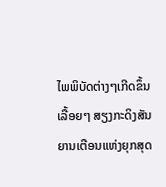ໄພພິບັດຕ່າງໆເກີດຂຶ້ນເລື້ອຍໆ ສຽງກະດິງສັນຍານເຕືອນແຫ່ງຍຸກສຸດ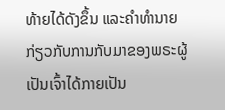ທ້າຍໄດ້ດັງຂຶ້ນ ແລະຄໍາທໍານາຍກ່ຽວກັບການກັບມາຂອງພຣະຜູ້ເປັນເຈົ້າໄດ້ກາຍເປັນ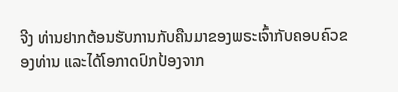ຈີງ ທ່ານຢາກຕ້ອນຮັບການກັບຄືນມາຂອງພຣະເຈົ້າກັບຄອບຄົວຂອງທ່ານ ແລະໄດ້ໂອກາດປົກປ້ອງຈາກ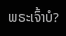ພຣະເຈົ້າບໍ?